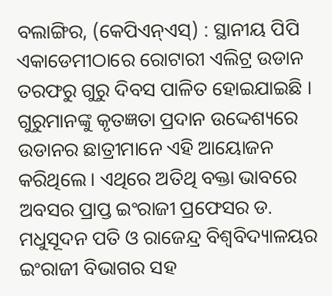ବଲାଙ୍ଗିର, (କେପିଏନ୍ଏସ୍) : ସ୍ଥାନୀୟ ପିପି ଏକାଡେମୀଠାରେ ରୋଟାରୀ ଏଲିଟ୍ର ଉଡାନ ତରଫରୁ ଗୁରୁ ଦିବସ ପାଳିତ ହୋଇଯାଇଛି । ଗୁରୁମାନଙ୍କୁ କୃତଜ୍ଞତା ପ୍ରଦାନ ଉଦ୍ଦେଶ୍ୟରେ ଉଡାନର ଛାତ୍ରୀମାନେ ଏହି ଆୟୋଜନ କରିଥିଲେ । ଏଥିରେ ଅତିଥି ବକ୍ତା ଭାବରେ ଅବସର ପ୍ରାପ୍ତ ଇଂରାଜୀ ପ୍ରଫେସର ଡ. ମଧୁସୂଦନ ପତି ଓ ରାଜେନ୍ଦ୍ର ବିଶ୍ୱବିଦ୍ୟାଳୟର ଇଂରାଜୀ ବିଭାଗର ସହ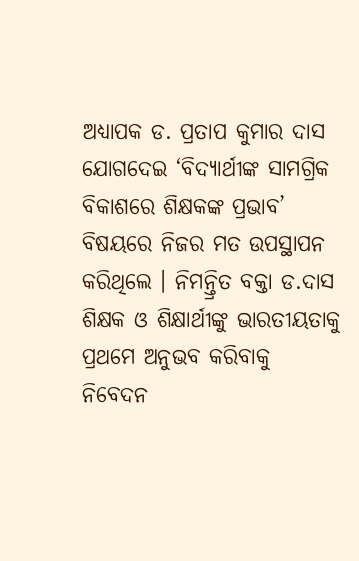ଅଧ୍ୟାପକ ଡ. ପ୍ରତାପ କୁମାର ଦାସ ଯୋଗଦେଇ ‘ବିଦ୍ୟାର୍ଥୀଙ୍କ ସାମଗ୍ରିକ ବିକାଶରେ ଶିକ୍ଷକଙ୍କ ପ୍ରଭାବ’ ବିଷୟରେ ନିଜର ମତ ଉପସ୍ଥାପନ କରିଥିଲେ । ନିମନ୍ତ୍ରିତ ବକ୍ତା ଡ.ଦାସ ଶିକ୍ଷକ ଓ ଶିକ୍ଷାର୍ଥୀଙ୍କୁ ଭାରତୀୟତାକୁ ପ୍ରଥମେ ଅନୁଭବ କରିବାକୁ ନିବେଦନ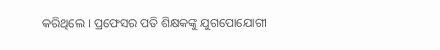କରିଥିଲେ । ପ୍ରଫେସର ପତି ଶିକ୍ଷକଙ୍କୁ ଯୁଗପୋଯୋଗୀ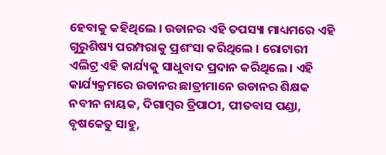ହେବାକୁ କହିଥିଲେ । ଉଡାନର ଏହି ତପସ୍ୟା ମାଧ୍ୟମରେ ଏହି ଗୁରୁଶିଷ୍ୟ ପରମ୍ପରାକୁ ପ୍ରଶଂସା କରିଥିଲେ । ରୋଟାରୀ ଏଲିଟ୍ର ଏହି କାର୍ଯ୍ୟକୁ ସାଧୁବାଦ ପ୍ରଦାନ କରିଥିଲେ । ଏହି କାର୍ଯ୍ୟକ୍ରମରେ ଉଡାନର ଛାତ୍ରୀମାନେ ଉଡାନର ଶିକ୍ଷକ ନବୀନ ନାୟକ, ଦିଗାମ୍ବର ତ୍ରିପାଠୀ, ପୀତବାସ ପଣ୍ଡା, ବୃଷକେତୁ ସାହୁ,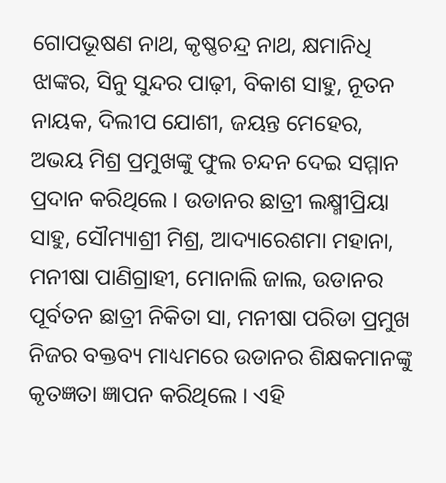ଗୋପଭୂଷଣ ନାଥ, କୃଷ୍ଣଚନ୍ଦ୍ର ନାଥ, କ୍ଷମାନିଧି ଝାଙ୍କର, ସିନୁ ସୁନ୍ଦର ପାଢ଼ୀ, ବିକାଶ ସାହୁ, ନୂତନ ନାୟକ, ଦିଲୀପ ଯୋଶୀ, ଜୟନ୍ତ ମେହେର, ଅଭୟ ମିଶ୍ର ପ୍ରମୁଖଙ୍କୁ ଫୁଲ ଚନ୍ଦନ ଦେଇ ସମ୍ମାନ ପ୍ରଦାନ କରିଥିଲେ । ଉଡାନର ଛାତ୍ରୀ ଲକ୍ଷ୍ମୀପ୍ରିୟା ସାହୁ, ସୌମ୍ୟାଶ୍ରୀ ମିଶ୍ର, ଆଦ୍ୟାରେଶମା ମହାନା, ମନୀଷା ପାଣିଗ୍ରାହୀ, ମୋନାଲି ଜାଲ, ଉଡାନର ପୂର୍ବତନ ଛାତ୍ରୀ ନିକିତା ସା, ମନୀଷା ପରିଡା ପ୍ରମୁଖ ନିଜର ବକ୍ତବ୍ୟ ମାଧ୍ୟମରେ ଉଡାନର ଶିକ୍ଷକମାନଙ୍କୁ କୃତଜ୍ଞତା ଜ୍ଞାପନ କରିଥିଲେ । ଏହି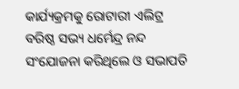କାର୍ଯ୍ୟକ୍ରମକୁ ରୋଟାରୀ ଏଲିଟ୍ର ବରିଷ୍ଠ ସଭ୍ୟ ଧର୍ମେନ୍ଦ୍ର ନନ୍ଦ ସଂଯୋଜନା କରିଥିଲେ ଓ ସଭାପତି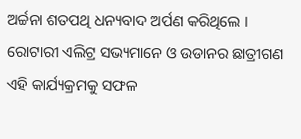ଅର୍ଚ୍ଚନା ଶତପଥି ଧନ୍ୟବାଦ ଅର୍ପଣ କରିଥିଲେ । ରୋଟାରୀ ଏଲିଟ୍ର ସଭ୍ୟମାନେ ଓ ଉଡାନର ଛାତ୍ରୀଗଣ ଏହି କାର୍ଯ୍ୟକ୍ରମକୁ ସଫଳ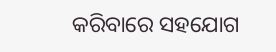କରିବାରେ ସହଯୋଗ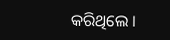କରିଥିଲେ ।